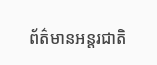ព័ត៌មានអន្តរជាតិ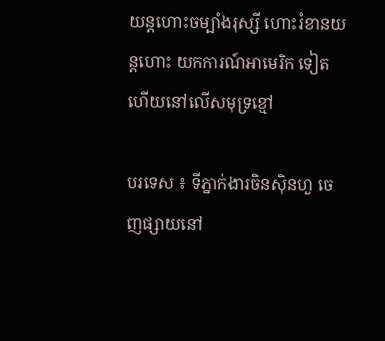យន្តហោះចម្បាំងរុស្សី ហោះរំខានយន្តហោះ យកការណ៍អាមេរិក ទៀតហើយនៅលើសមុទ្រខ្មៅ

បរទេស ៖ ទីភ្នាក់ងារចិនស៊ិនហួ ចេញផ្សាយនៅ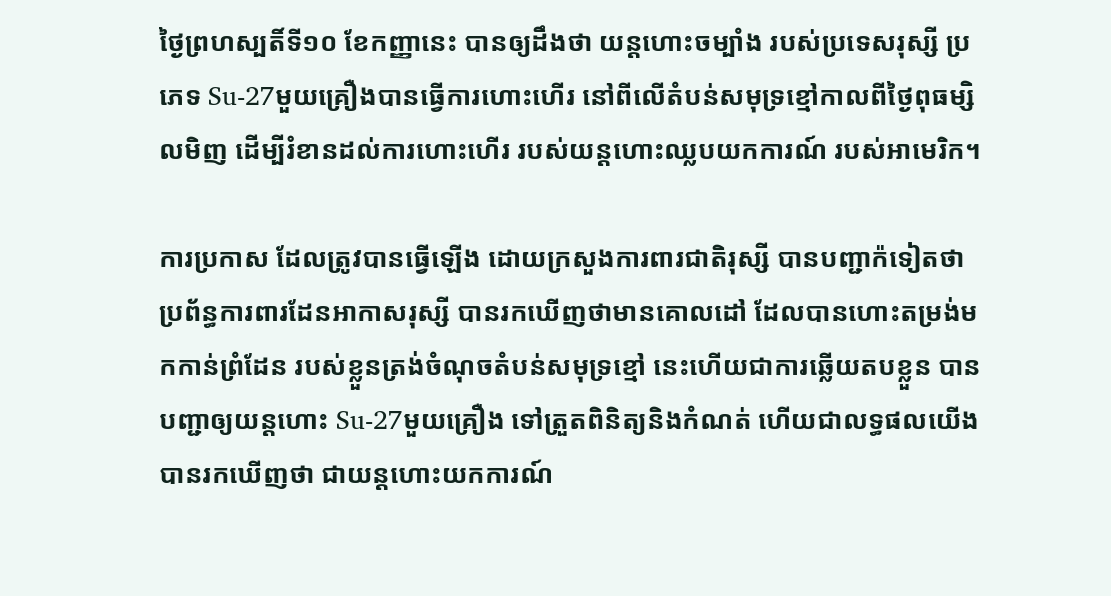ថ្ងៃព្រហស្បតិ៍ទី១០ ខែកញ្ញានេះ បានឲ្យដឹងថា យន្តហោះចម្បាំង របស់ប្រទេសរុស្សី ប្រភេទ Su-27មួយគ្រឿងបានធ្វើការហោះហើរ នៅពីលើតំបន់សមុទ្រខ្មៅកាលពីថ្ងៃពុធម្សិលមិញ ដើម្បីរំខានដល់ការហោះហើរ របស់យន្តហោះឈ្លបយកការណ៍ របស់អាមេរិក។

ការប្រកាស ដែលត្រូវបានធ្វើឡើង ដោយក្រសួងការពារជាតិរុស្សី បានបញ្ជាក៉ទៀតថា ប្រព័ន្ធការពារដែនអាកាសរុស្សី បានរកឃើញថាមានគោលដៅ ដែលបានហោះតម្រង់មកកាន់ព្រំដែន របស់ខ្លួនត្រង់ចំណុចតំបន់សមុទ្រខ្មៅ នេះហើយជាការឆ្លើយតបខ្លួន បានបញ្ជាឲ្យយន្តហោះ Su-27មួយគ្រឿង ទៅត្រួតពិនិត្យនិងកំណត់ ហើយជាលទ្ធផលយើងបានរកឃើញថា ជាយន្តហោះយកការណ៍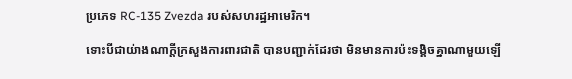ប្រភេទ RC-135 Zvezda របស់សហរដ្ឋអាមេរិក។

ទោះបីជាយ់ាងណាក្តីក្រសួងការពារជាតិ បានបញ្ជាក់ដែរថា មិនមានការប៉ះទង្គិចគ្នាណាមួយឡើ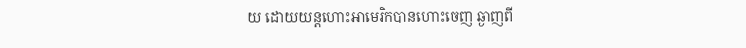យ ដោយយន្តហោះអាមេរិកបានហោះចេញ ឆ្ងាញពី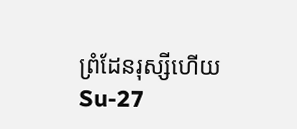ព្រំដែនរុស្សីហើយ Su-27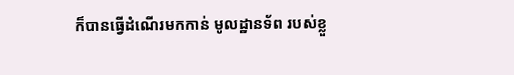ក៏បានធ្វើដំណើរមកកាន់ មូលដ្ឋានទ័ព របស់ខ្លួ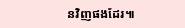នវិញផងដែរ៕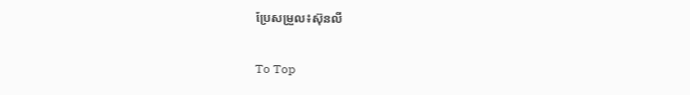ប្រែសម្រួល៖ស៊ុនលី

To Top